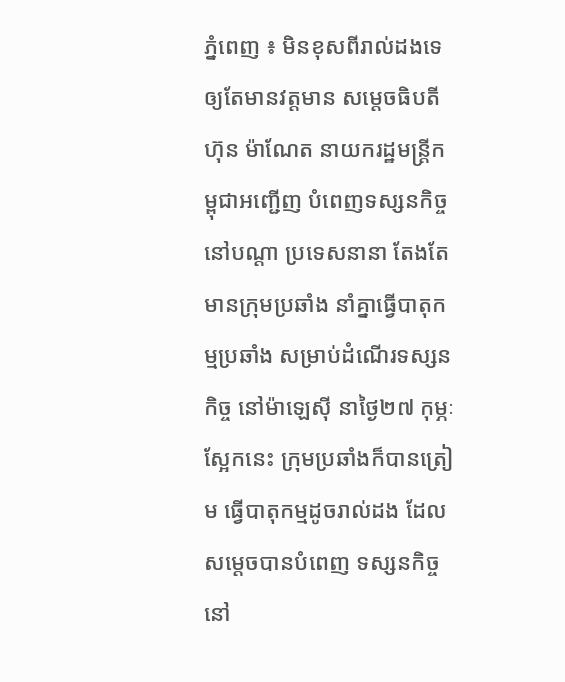ភ្នំពេញ ៖ មិនខុសពីរាល់ដងទេ ឲ្យតែមានវត្តមាន សម្តេចធិបតី ហ៊ុន ម៉ាណែត នាយករដ្ឋមន្រ្តីកម្ពុជាអញ្ជើញ បំពេញទស្សនកិច្ច នៅបណ្តា ប្រទេសនានា តែងតែមានក្រុមប្រឆាំង នាំគ្នាធ្វើបាតុកម្មប្រឆាំង សម្រាប់ដំណើរទស្សនកិច្ច នៅម៉ាឡេស៊ី នាថ្ងៃ២៧ កុម្ភៈស្អែកនេះ ក្រុមប្រឆាំងក៏បានត្រៀម ធ្វើបាតុកម្មដូចរាល់ដង ដែលសម្តេចបានបំពេញ ទស្សនកិច្ចនៅ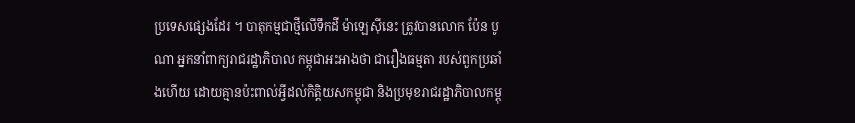ប្រទេសផ្សេងដែរ ។ បាតុកម្មជាថ្មីលើទឹកដី ម៉ាឡេស៊ីនេះ ត្រូវបានលោក ប៉ែន បូណា អ្នកនាំពាក្យរាជរដ្ឋាភិបាល កម្ពុជាអះអាងថា ជារឿងធម្មតា របស់ពួកប្រឆាំងហើយ ដោយគ្មានប៉ះពាល់អ្វីដល់កិត្តិយសកម្ពុជា និងប្រមុខរាជរដ្ឋាភិបាលកម្ពុ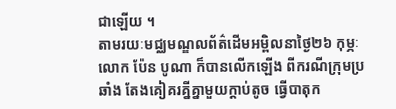ជាឡើយ ។
តាមរយៈមជ្ឈមណ្ឌលព័ត៌ដើមអម្ពិលនាថ្ងៃ២៦ កុម្ភៈ លោក ប៉ែន បូណា ក៏បានលើកឡើង ពីករណីក្រុមប្រឆាំង តែងគៀគរគ្នីគ្នាមួយក្តាប់តូច ធ្វើបាតុក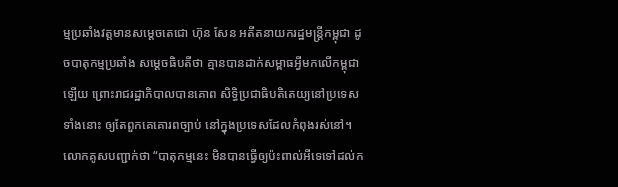ម្មប្រឆាំងវត្តមានសម្តេចតេជោ ហ៊ុន សែន អតីតនាយករដ្ឋមន្រ្តីកម្ពុជា ដូចបាតុកម្មប្រឆាំង សម្តេចធិបតីថា គ្មានបានដាក់សម្ពាធអ្វីមកលើកម្ពុជាឡើយ ព្រោះរាជរដ្ឋាភិបាលបានគោព សិទ្ធិប្រជាធិបតិតេយ្យនៅប្រទេសទាំងនោះ ឲ្យតែពួកគេគោរពច្បាប់ នៅក្នុងប្រទេសដែលកំពុងរស់នៅ។
លោកគូសបញ្ជាក់ថា “បាតុកម្មនេះ មិនបានធ្វើឲ្យប៉ះពាល់អីទេទៅដល់ក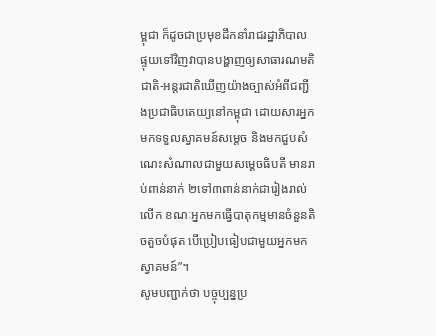ម្ពុជា ក៏ដូចជាប្រមុខដឹកនាំរាជរដ្ឋាភិបាល ផ្ទុយទៅវិញវាបានបង្ហាញឲ្យសាធារណមតិជាតិ-អន្តរជាតិឃើញយ៉ាងច្បាស់អំពីជញ្ជីងប្រជាធិបតេយ្យនៅកម្ពុជា ដោយសារអ្នកមកទទួលស្វាគមន៍សម្តេច និងមកជួបសំណេះសំណាលជាមួយសម្តេចធិបតី មានរាប់ពាន់នាក់ ២ទៅ៣ពាន់នាក់ជារៀងរាល់លើក ខណៈអ្នកមកធ្វើបាតុកម្មមានចំនួនតិចតួចបំផុត បើប្រៀបធៀបជាមួយអ្នកមកស្វាគមន៍”។
សូមបញ្ជាក់ថា បច្ចុប្បន្នប្រ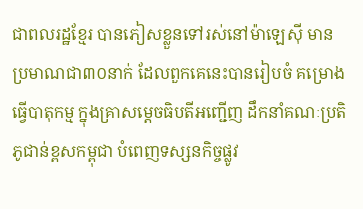ជាពលរដ្ឋខ្មែរ បានភៀសខ្លួនទៅរស់នៅម៉ាឡេស៊ី មានប្រមាណជា៣០នាក់ ដែលពួកគេនេះបានរៀបចំ គម្រោងធ្វើបាតុកម្ម ក្នុងគ្រាសម្តេចធិបតីអញ្ជើញ ដឹកនាំគណៈប្រតិភូជាន់ខ្ពសកម្ពុជា បំពេញទស្សនកិច្ចផ្លូវ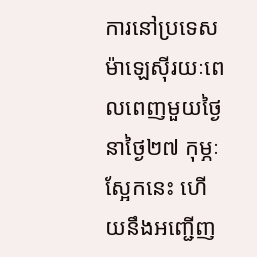ការនៅប្រទេស ម៉ាឡេស៊ីរយៈពេលពេញមួយថ្ងៃ នាថ្ងៃ២៧ កុម្ភៈស្អែកនេះ ហើយនឹងអញ្ជើញ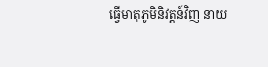ធ្វើមាតុភូមិនិវត្តន៍វិញ នាយ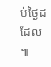ប់ថ្ងៃដដែល ៕